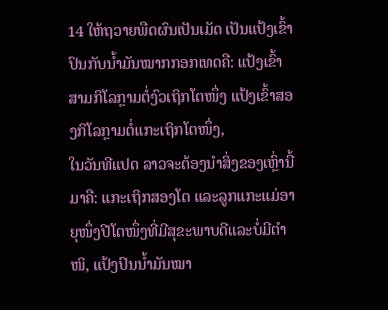14 ໃຫ້ຖວາຍພືດຜົນເປັນເມັດ ເປັນແປ້ງເຂົ້າປົນກັບນໍ້າມັນໝາກກອກເທດຄື: ແປ້ງເຂົ້າສາມກິໂລກຼາມຕໍ່ງົວເຖິກໂຕໜຶ່ງ ແປ້ງເຂົ້າສອງກິໂລກຼາມຕໍ່ແກະເຖິກໂຕໜຶ່ງ,
ໃນວັນທີແປດ ລາວຈະຕ້ອງນຳສິ່ງຂອງເຫຼົ່ານີ້ມາຄື: ແກະເຖິກສອງໂຕ ແລະລູກແກະແມ່ອາຍຸໜຶ່ງປີໂຕໜຶ່ງທີ່ມີສຸຂະພາບດີແລະບໍ່ມີຕຳໜິ, ແປ້ງປົນນໍ້າມັນໝາ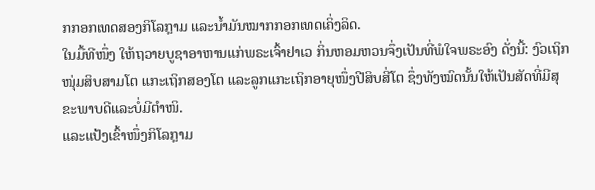ກກອກເທດສອງກິໂລກຼາມ ແລະນໍ້າມັນໝາກກອກເທດເຄິ່ງລິດ.
ໃນມື້ທີໜຶ່ງ ໃຫ້ຖວາຍບູຊາອາຫານແກ່ພຣະເຈົ້າຢາເວ ກິ່ນຫອມຫວນຈຶ່ງເປັນທີ່ພໍໃຈພຣະອົງ ດັ່ງນີ້: ງົວເຖິກໜຸ່ມສິບສາມໂຕ ແກະເຖິກສອງໂຕ ແລະລູກແກະເຖິກອາຍຸໜຶ່ງປີສິບສີ່ໂຕ ຊຶ່ງທັງໝົດນັ້ນໃຫ້ເປັນສັດທີ່ມີສຸຂະພາບດີແລະບໍ່ມີຕຳໜິ.
ແລະແປ້ງເຂົ້າໜຶ່ງກິໂລກຼາມ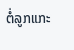ຕໍ່ລູກແກະ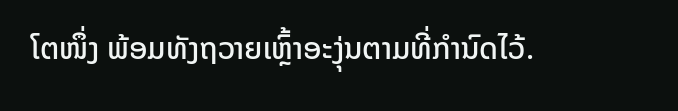ໂຕໜຶ່ງ ພ້ອມທັງຖວາຍເຫຼົ້າອະງຸ່ນຕາມທີ່ກຳນົດໄວ້.